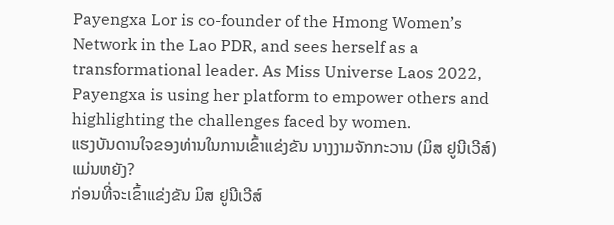Payengxa Lor is co-founder of the Hmong Women’s Network in the Lao PDR, and sees herself as a transformational leader. As Miss Universe Laos 2022, Payengxa is using her platform to empower others and highlighting the challenges faced by women.
ແຮງບັນດານໃຈຂອງທ່ານໃນການເຂົ້າແຂ່ງຂັນ ນາງງາມຈັກກະວານ (ມິສ ຢູນີເວີສ໌) ແມ່ນຫຍັງ?
ກ່ອນທີ່ຈະເຂົ້າແຂ່ງຂັນ ມິສ ຢູນີເວີສ໌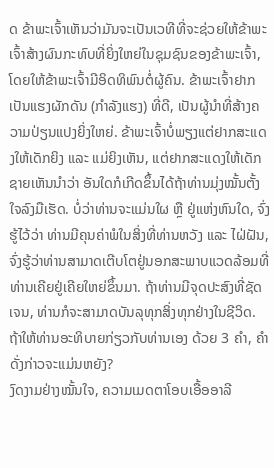ດ ຂ້າພະເຈົ້າເຫັນວ່າມັນຈະເປັນເວທີທີ່ຈະຊ່ວຍໃຫ້ຂ້າພະເຈົ້າສ້າງຜົນກະທົບທີ່ຍິ່ງໃຫຍ່ໃນຊຸມຊົນຂອງຂ້າພະເຈົ້າ, ໂດຍໃຫ້ຂ້າພະເຈົ້າມີອິດທິພົນຕໍ່ຜູ້ຄົນ. ຂ້າພະເຈົ້າຢາກເປັນແຮງຜັກດັນ (ກຳລັງແຮງ) ທີ່ດີ, ເປັນຜູ້ນຳທີ່ສ້າງຄວາມປ່ຽນແປງຍິ່ງໃຫຍ່. ຂ້າພະເຈົ້າບໍ່ພຽງແຕ່ຢາກສະແດງໃຫ້ເດັກຍິງ ແລະ ແມ່ຍິງເຫັນ, ແຕ່ຢາກສະແດງໃຫ້ເດັກຊາຍເຫັນນຳວ່າ ອັນໃດກໍເກີດຂຶ້ນໄດ້ຖ້າທ່ານມຸ່ງໝັ້ນຕັ້ງໃຈລົງມືເຮັດ. ບໍ່ວ່າທ່ານຈະແມ່ນໃຜ ຫຼື ຢູ່ແຫ່ງຫົນໃດ, ຈົ່ງຮູ້ໄວ້ວ່າ ທ່ານມີຄຸນຄ່າພໍໃນສິ່ງທີ່ທ່ານຫວັງ ແລະ ໄຝ່ຝັນ, ຈົ່ງຮູ້ວ່າທ່ານສາມາດເຕີບໂຕຢູ່ນອກສະພາບແວດລ້ອມທີ່ທ່ານເຄີຍຢູ່ເຄີຍໃຫຍ່ຂຶ້ນມາ. ຖ້າທ່ານມີຈຸດປະສົງທີ່ຊັດເຈນ, ທ່ານກໍຈະສາມາດບັນລຸທຸກສິ່ງທຸກຢ່າງໃນຊີວິດ.
ຖ້າໃຫ້ທ່ານອະທິບາຍກ່ຽວກັບທ່ານເອງ ດ້ວຍ 3 ຄຳ, ຄຳດັ່ງກ່າວຈະແມ່ນຫຍັງ?
ງົດງາມຢ່າງໝັ້ນໃຈ, ຄວາມເມດຕາໂອບເອື້ອອາລີ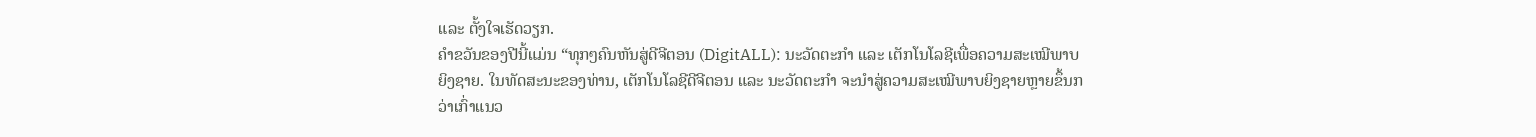ແລະ ຕັ້ງໃຈເຮັດວຽກ.
ຄຳຂວັນຂອງປີນີ້ແມ່ນ “ທຸກໆຄົນຫັນສູ່ດີຈີຕອນ (DigitALL): ນະວັດຕະກຳ ແລະ ເຕັກໂນໂລຊີເພື່ອຄວາມສະເໝີພາບຍິງຊາຍ. ໃນທັດສະນະຂອງທ່ານ, ເຕັກໂນໂລຊີດີຈີຕອນ ແລະ ນະວັດຕະກຳ ຈະນຳສູ່ຄວາມສະເໝີພາບຍິງຊາຍຫຼາຍຂຶ້ນກວ່າເກົ່າແນວ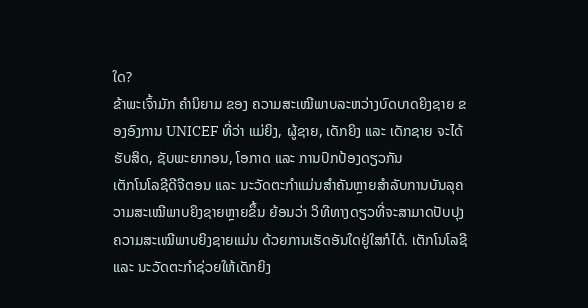ໃດ?
ຂ້າພະເຈົ້າມັກ ຄຳນິຍາມ ຂອງ ຄວາມສະເໝີພາບລະຫວ່າງບົດບາດຍິງຊາຍ ຂອງອົງການ UNICEF ທີ່ວ່າ ແມ່ຍິງ, ຜູ້ຊາຍ, ເດັກຍິງ ແລະ ເດັກຊາຍ ຈະໄດ້ຮັບສິດ, ຊັບພະຍາກອນ, ໂອກາດ ແລະ ການປົກປ້ອງດຽວກັນ
ເຕັກໂນໂລຊີດີຈີຕອນ ແລະ ນະວັດຕະກຳແມ່ນສຳຄັນຫຼາຍສຳລັບການບັນລຸຄວາມສະເໝີພາບຍິງຊາຍຫຼາຍຂຶ້ນ ຍ້ອນວ່າ ວິທີທາງດຽວທີ່ຈະສາມາດປັບປຸງຄວາມສະເໝີພາບຍິງຊາຍແມ່ນ ດ້ວຍການເຮັດອັນໃດຢູ່ໃສກໍໄດ້. ເຕັກໂນໂລຊີ ແລະ ນະວັດຕະກຳຊ່ວຍໃຫ້ເດັກຍິງ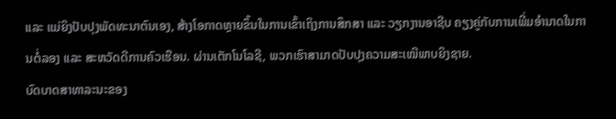ແລະ ແມ່ຍິງປັບປຸງພັດທະນາຕົນເອງ, ສ້າງໂອກາດຫຼາຍຂຶ້ນໃນການເຂົ້າເຖິງການສຶກສາ ແລະ ວຽກງານອາຊີບ ຄຽງຄູ່ກັບການເພີ່ມອຳນາດໃນການຕໍ່ລອງ ແລະ ສະຫວັດດີການຄົວເຮືອນ. ຜ່ານເຕັກໂນໂລຊີ, ພວກເຮົາສາມາດປັບປຸງຄວາມສະເໝີພາບຍິງຊາຍ.
ບົດບາດສາທາລະນະຂອງ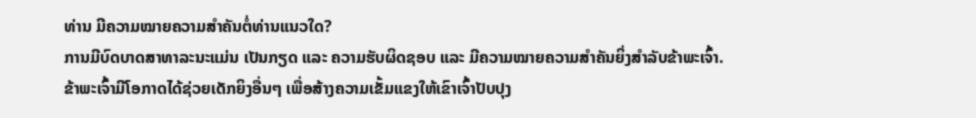ທ່ານ ມີຄວາມໝາຍຄວາມສຳຄັນຕໍ່ທ່ານແນວໃດ?
ການມີບົດບາດສາທາລະນະແມ່ນ ເປັນກຽດ ແລະ ຄວາມຮັບຜິດຊອບ ແລະ ມີຄວາມໝາຍຄວາມສຳຄັນຍິ່ງສຳລັບຂ້າພະເຈົ້າ. ຂ້າພະເຈົ້າມີໂອກາດໄດ້ຊ່ວຍເດັກຍິງອື່ນໆ ເພື່ອສ້າງຄວາມເຂັ້ມແຂງໃຫ້ເຂົາເຈົ້າປັບປຸງ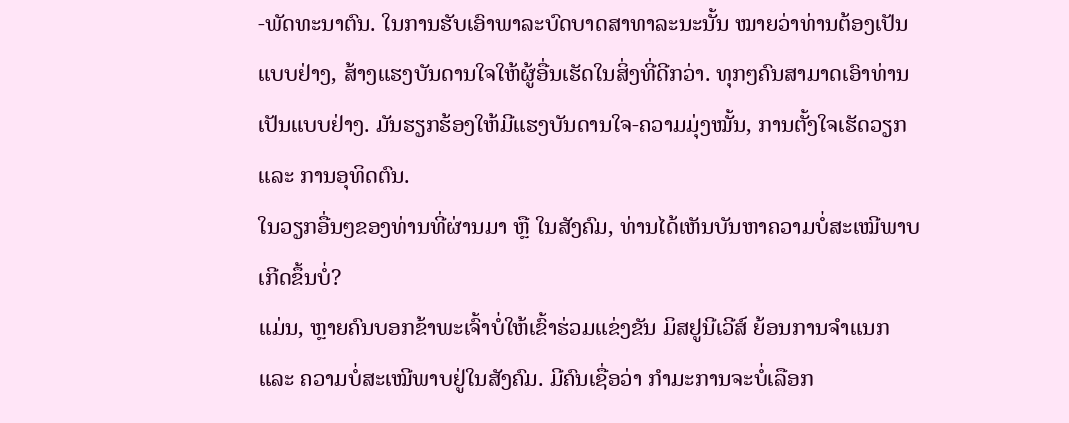-ພັດທະນາຕົນ. ໃນການຮັບເອົາພາລະບົດບາດສາທາລະນະນັ້ນ ໝາຍວ່າທ່ານຕ້ອງເປັນ ແບບຢ່າງ, ສ້າງແຮງບັນດານໃຈໃຫ້ຜູ້ອື່ນເຮັດໃນສິ່ງທີ່ດີກວ່າ. ທຸກໆຄົນສາມາດເອົາທ່ານເປັນແບບຢ່າງ. ມັນຮຽກຮ້ອງໃຫ້ມີແຮງບັນດານໃຈ-ຄວາມມຸ່ງໝັ້ນ, ການຕັ້ງໃຈເຮັດວຽກ ແລະ ການອຸທິດຕົນ.
ໃນວຽກອື່ນໆຂອງທ່ານທີ່ຜ່ານມາ ຫຼື ໃນສັງຄົມ, ທ່ານໄດ້ເຫັນບັນຫາຄວາມບໍ່ສະເໝີພາບເກີດຂຶ້ນບໍ່?
ແມ່ນ, ຫຼາຍຄົນບອກຂ້າພະເຈົ້າບໍ່ໃຫ້ເຂົ້າຮ່ວມແຂ່ງຂັນ ມິສຢູນີເວີສ໌ ຍ້ອນການຈຳແນກ ແລະ ຄວາມບໍ່ສະເໝີພາບຢູ່ໃນສັງຄົມ. ມີຄົນເຊື່ອວ່າ ກຳມະການຈະບໍ່ເລືອກ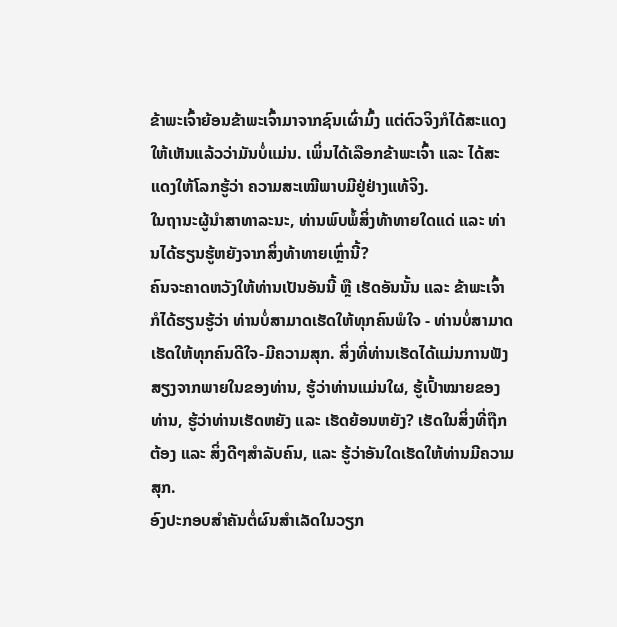ຂ້າພະເຈົ້າຍ້ອນຂ້າພະເຈົ້າມາຈາກຊົນເຜົ່າມົ້ງ ແຕ່ຕົວຈິງກໍໄດ້ສະແດງໃຫ້ເຫັນແລ້ວວ່າມັນບໍ່ແມ່ນ. ເພິ່ນໄດ້ເລືອກຂ້າພະເຈົ້າ ແລະ ໄດ້ສະແດງໃຫ້ໂລກຮູ້ວ່າ ຄວາມສະເໝີພາບມີຢູ່ຢ່າງແທ້ຈິງ.
ໃນຖານະຜູ້ນຳສາທາລະນະ, ທ່ານພົບພໍ້ສິ່ງທ້າທາຍໃດແດ່ ແລະ ທ່ານໄດ້ຮຽນຮູ້ຫຍັງຈາກສິ່ງທ້າທາຍເຫຼົ່ານີ້?
ຄົນຈະຄາດຫວັງໃຫ້ທ່ານເປັນອັນນີ້ ຫຼື ເຮັດອັນນັ້ນ ແລະ ຂ້າພະເຈົ້າກໍໄດ້ຮຽນຮູ້ວ່າ ທ່ານບໍ່ສາມາດເຮັດໃຫ້ທຸກຄົນພໍໃຈ - ທ່ານບໍ່ສາມາດເຮັດໃຫ້ທຸກຄົນດີໃຈ-ມີຄວາມສຸກ. ສິ່ງທີ່ທ່ານເຮັດໄດ້ແມ່ນການຟັງສຽງຈາກພາຍໃນຂອງທ່ານ, ຮູ້ວ່າທ່ານແມ່ນໃຜ, ຮູ້ເປົ້າໝາຍຂອງທ່ານ, ຮູ້ວ່າທ່ານເຮັດຫຍັງ ແລະ ເຮັດຍ້ອນຫຍັງ? ເຮັດໃນສິ່ງທີ່ຖືກຕ້ອງ ແລະ ສິ່ງດີໆສຳລັບຄົນ, ແລະ ຮູ້ວ່າອັນໃດເຮັດໃຫ້ທ່ານມີຄວາມສຸກ.
ອົງປະກອບສຳຄັນຕໍ່ຜົນສຳເລັດໃນວຽກ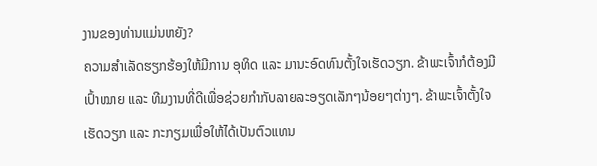ງານຂອງທ່ານແມ່ນຫຍັງ?
ຄວາມສຳເລັດຮຽກຮ້ອງໃຫ້ມີການ ອຸທິດ ແລະ ມານະອົດທົນຕັ້ງໃຈເຮັດວຽກ. ຂ້າພະເຈົ້າກໍຕ້ອງມີເປົ້າໝາຍ ແລະ ທີມງານທີ່ດີເພື່ອຊ່ວຍກຳກັບລາຍລະອຽດເລັກໆນ້ອຍໆຕ່າງໆ. ຂ້າພະເຈົ້າຕັ້ງໃຈເຮັດວຽກ ແລະ ກະກຽມເພື່ອໃຫ້ໄດ້ເປັນຕົວແທນ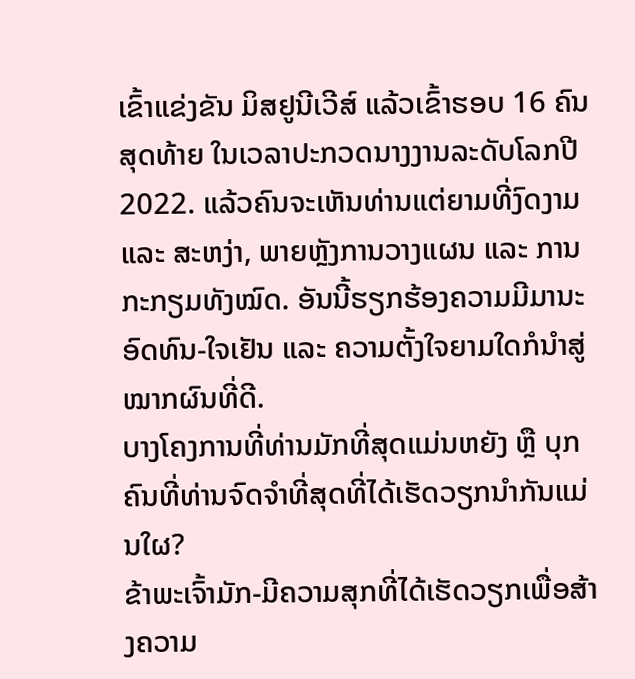ເຂົ້າແຂ່ງຂັນ ມິສຢູນີເວີສ໌ ແລ້ວເຂົ້າຮອບ 16 ຄົນສຸດທ້າຍ ໃນເວລາປະກວດນາງງານລະດັບໂລກປີ 2022. ແລ້ວຄົນຈະເຫັນທ່ານແຕ່ຍາມທີ່ງົດງາມ ແລະ ສະຫງ່າ, ພາຍຫຼັງການວາງແຜນ ແລະ ການກະກຽມທັງໝົດ. ອັນນີ້ຮຽກຮ້ອງຄວາມມີມານະອົດທົນ-ໃຈເຢັນ ແລະ ຄວາມຕັ້ງໃຈຍາມໃດກໍນຳສູ່ໝາກຜົນທີ່ດີ.
ບາງໂຄງການທີ່ທ່ານມັກທີ່ສຸດແມ່ນຫຍັງ ຫຼື ບຸກຄົນທີ່ທ່ານຈົດຈຳທີ່ສຸດທີ່ໄດ້ເຮັດວຽກນຳກັນແມ່ນໃຜ?
ຂ້າພະເຈົ້າມັກ-ມີຄວາມສຸກທີ່ໄດ້ເຮັດວຽກເພື່ອສ້າງຄວາມ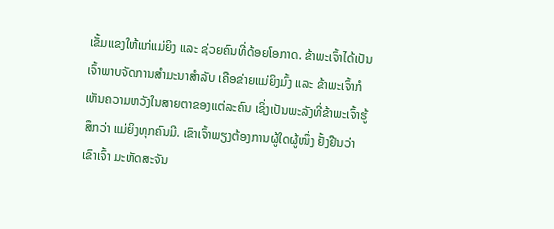ເຂັ້ມແຂງໃຫ້ແກ່ແມ່ຍິງ ແລະ ຊ່ວຍຄົນທີ່ດ້ອຍໂອກາດ. ຂ້າພະເຈົ້າໄດ້ເປັນເຈົ້າພາບຈັດການສຳມະນາສຳລັບ ເຄືອຂ່າຍແມ່ຍິງມົ້ງ ແລະ ຂ້າພະເຈົ້າກໍເຫັນຄວາມຫວັງໃນສາຍຕາຂອງແຕ່ລະຄົນ ເຊິ່ງເປັນພະລັງທີ່ຂ້າພະເຈົ້າຮູ້ສຶກວ່າ ແມ່ຍິງທຸກຄົນມີ. ເຂົາເຈົ້າພຽງຕ້ອງການຜູ້ໃດຜູ້ໜຶ່ງ ຢັ້ງຢືນວ່າເຂົາເຈົ້າ ມະຫັດສະຈັນ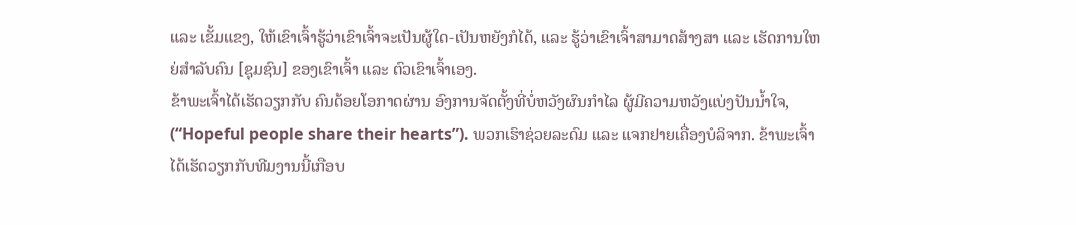ແລະ ເຂັ້ມແຂງ, ໃຫ້ເຂົາເຈົ້າຮູ້ວ່າເຂົາເຈົ້າຈະເປັນຜູ້ໃດ-ເປັນຫຍັງກໍໄດ້, ແລະ ຮູ້ວ່າເຂົາເຈົ້າສາມາດສ້າງສາ ແລະ ເຮັດການໃຫຍ່ສຳລັບຄົນ [ຊຸມຊົນ] ຂອງເຂົາເຈົ້າ ແລະ ຕົວເຂົາເຈົ້າເອງ.
ຂ້າພະເຈົ້າໄດ້ເຮັດວຽກກັບ ຄົນດ້ອຍໂອກາດຜ່ານ ອົງການຈັດຕັ້ງທີ່ບໍ່ຫວັງຜົນກຳໄລ ຜູ້ມີຄວາມຫວັງແບ່ງປັນນ້ຳໃຈ, (“Hopeful people share their hearts”). ພວກເຮົາຊ່ວຍລະດົມ ແລະ ແຈກຢາຍເຄື່ອງບໍລິຈາກ. ຂ້າພະເຈົ້າໄດ້ເຮັດວຽກກັບທີມງານນີ້ເກືອບ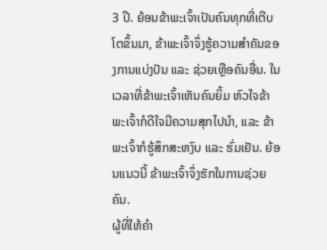3 ປີ. ຍ້ອນຂ້າພະເຈົ້າເປັນຄົນທຸກທີ່ເຕີບໂຕຂຶ້ນມາ, ຂ້າພະເຈົ້າຈຶ່ງຮູ້ຄວາມສຳຄັນຂອງການແບ່ງປັນ ແລະ ຊ່ວຍເຫຼືອຄົນອື່ນ. ໃນເວລາທີ່ຂ້າພະເຈົ້າເຫັນຄົນຍິ້ມ ຫົວໃຈຂ້າພະເຈົ້າກໍດີໃຈມີຄວາມສຸກໄປນຳ, ແລະ ຂ້າພະເຈົ້າກໍຮູ້ສຶກສະຫງົບ ແລະ ຮົ່ມເຢັນ. ຍ້ອນແນວນີ້ ຂ້າພະເຈົ້າຈຶ່ງຮັກໃນການຊ່ວຍຄົນ.
ຜູ້ທີ່ໃຫ້ຄຳ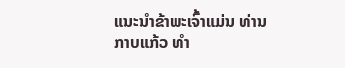ແນະນຳຂ້າພະເຈົ້າແມ່ນ ທ່ານ ກາບແກ້ວ ທຳ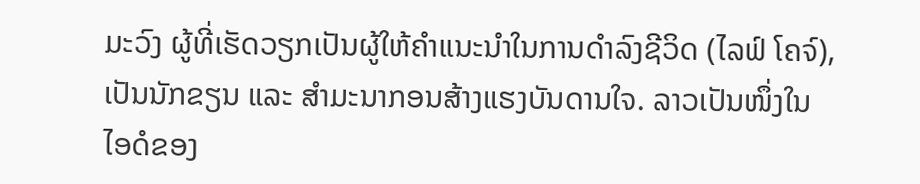ມະວົງ ຜູ້ທີ່ເຮັດວຽກເປັນຜູ້ໃຫ້ຄຳແນະນຳໃນການດຳລົງຊີວິດ (ໄລຟ໌ ໂຄຈ໌), ເປັນນັກຂຽນ ແລະ ສຳມະນາກອນສ້າງແຮງບັນດານໃຈ. ລາວເປັນໜຶ່ງໃນໄອດໍຂອງ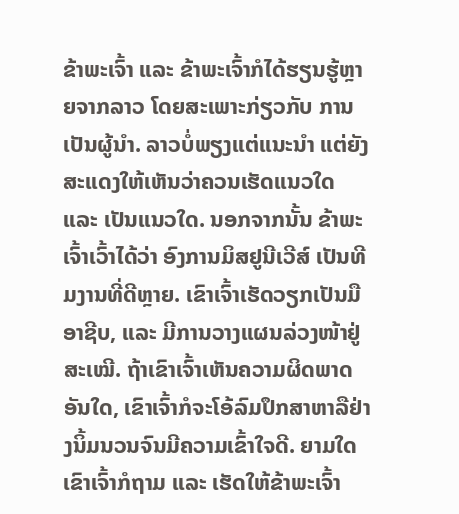ຂ້າພະເຈົ້າ ແລະ ຂ້າພະເຈົ້າກໍໄດ້ຮຽນຮູ້ຫຼາຍຈາກລາວ ໂດຍສະເພາະກ່ຽວກັບ ການເປັນຜູ້ນຳ. ລາວບໍ່ພຽງແຕ່ແນະນຳ ແຕ່ຍັງສະແດງໃຫ້ເຫັນວ່າຄວນເຮັດແນວໃດ ແລະ ເປັນແນວໃດ. ນອກຈາກນັ້ນ ຂ້າພະເຈົ້າເວົ້າໄດ້ວ່າ ອົງການມິສຢູນີເວີສ໌ ເປັນທີມງານທີ່ດີຫຼາຍ. ເຂົາເຈົ້າເຮັດວຽກເປັນມືອາຊີບ, ແລະ ມີການວາງແຜນລ່ວງໜ້າຢູ່ສະເໝີ. ຖ້າເຂົາເຈົ້າເຫັນຄວາມຜິດພາດອັນໃດ, ເຂົາເຈົ້າກໍຈະໂອ້ລົມປຶກສາຫາລືຢ່າງນິ້ມນວນຈົນມີຄວາມເຂົ້າໃຈດີ. ຍາມໃດເຂົາເຈົ້າກໍຖາມ ແລະ ເຮັດໃຫ້ຂ້າພະເຈົ້າ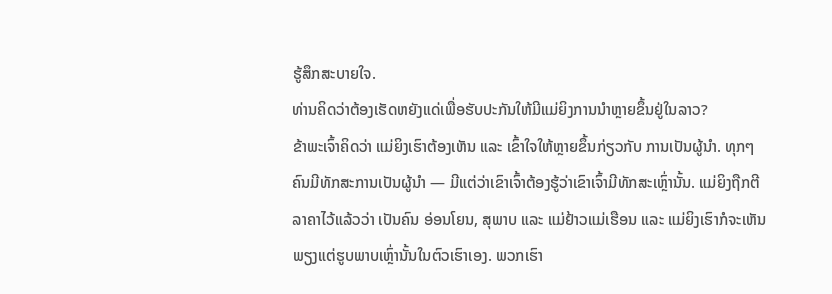ຮູ້ສຶກສະບາຍໃຈ.
ທ່ານຄິດວ່າຕ້ອງເຮັດຫຍັງແດ່ເພື່ອຮັບປະກັນໃຫ້ມີແມ່ຍິງການນຳຫຼາຍຂຶ້ນຢູ່ໃນລາວ?
ຂ້າພະເຈົ້າຄິດວ່າ ແມ່ຍິງເຮົາຕ້ອງເຫັນ ແລະ ເຂົ້າໃຈໃຫ້ຫຼາຍຂຶ້ນກ່ຽວກັບ ການເປັນຜູ້ນຳ. ທຸກໆຄົນມີທັກສະການເປັນຜູ້ນຳ — ມີແຕ່ວ່າເຂົາເຈົ້າຕ້ອງຮູ້ວ່າເຂົາເຈົ້າມີທັກສະເຫຼົ່ານັ້ນ. ແມ່ຍິງຖືກຕີລາຄາໄວ້ແລ້ວວ່າ ເປັນຄົນ ອ່ອນໂຍນ, ສຸພາບ ແລະ ແມ່ຢ້າວແມ່ເຮືອນ ແລະ ແມ່ຍິງເຮົາກໍຈະເຫັນພຽງແຕ່ຮູບພາບເຫຼົ່ານັ້ນໃນຕົວເຮົາເອງ. ພວກເຮົາ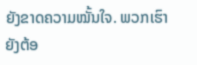ຍັງຂາດຄວາມໝັ້ນໃຈ. ພວກເຮົາຍັງຕ້ອ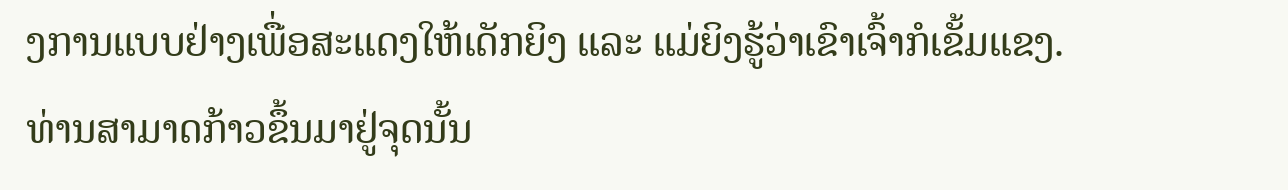ງການແບບຢ່າງເພື່ອສະແດງໃຫ້ເດັກຍິງ ແລະ ແມ່ຍິງຮູ້ວ່າເຂົາເຈົ້າກໍເຂັ້ມແຂງ. ທ່ານສາມາດກ້າວຂຶ້ນມາຢູ່ຈຸດນັ້ນ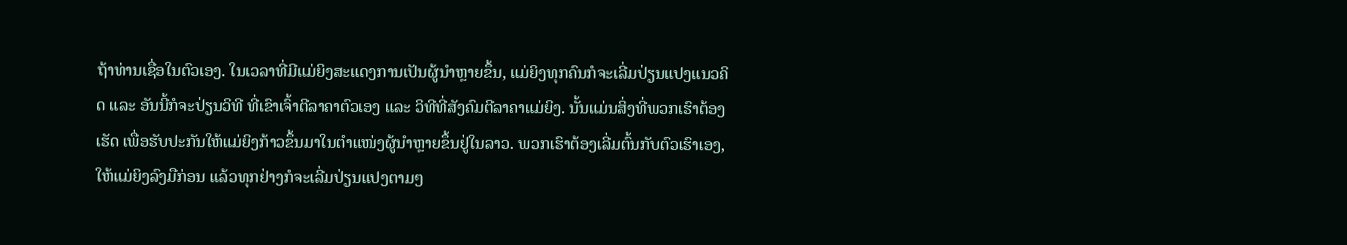ຖ້າທ່ານເຊື່ອໃນຕົວເອງ. ໃນເວລາທີ່ມີແມ່ຍິງສະແດງການເປັນຜູ້ນຳຫຼາຍຂຶ້ນ, ແມ່ຍິງທຸກຄົນກໍຈະເລີ່ມປ່ຽນແປງແນວຄິດ ແລະ ອັນນີ້ກໍຈະປ່ຽນວິທີ ທີ່ເຂົາເຈົ້າຕີລາຄາຕົວເອງ ແລະ ວິທີທີ່ສັງຄົມຕີລາຄາແມ່ຍິງ. ນັ້ນແມ່ນສິ່ງທີ່ພວກເຮົາຕ້ອງເຮັດ ເພື່ອຮັບປະກັນໃຫ້ແມ່ຍິງກ້າວຂຶ້ນມາໃນຕຳແໜ່ງຜູ້ນຳຫຼາຍຂຶ້ນຢູ່ໃນລາວ. ພວກເຮົາຕ້ອງເລີ່ມຕົ້ນກັບຕົວເຮົາເອງ, ໃຫ້ແມ່ຍິງລົງມືກ່ອນ ແລ້ວທຸກຢ່າງກໍຈະເລີ່ມປ່ຽນແປງຕາມໆ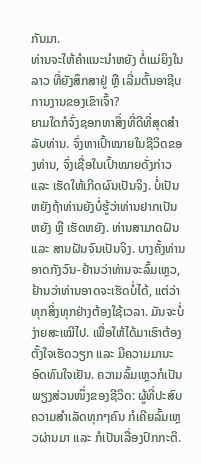ກັນມາ.
ທ່ານຈະໃຫ້ຄຳແນະນຳຫຍັງ ຕໍ່ແມ່ຍິງໃນລາວ ທີ່ຍັງສຶກສາຢູ່ ຫຼື ເລີ່ມຕົ້ນອາຊີບການງານຂອງເຂົາເຈົ້າ?
ຍາມໃດກໍຈົ່ງຊອກຫາສິ່ງທີ່ດີທີ່ສຸດສຳລັບທ່ານ. ຈົ່ງຫາເປົ້າໝາຍໃນຊີວິດຂອງທ່ານ, ຈົ່ງເຊື່ອໃນເປົ້າໝາຍດັ່ງກ່າວ ແລະ ເຮັດໃຫ້ເກີດຜົນເປັນຈິງ. ບໍ່ເປັນຫຍັງຖ້າທ່ານຍັງບໍ່ຮູ້ວ່າທ່ານຢາກເປັນຫຍັງ ຫຼື ເຮັດຫຍັງ. ທ່ານສາມາດຝັນ ແລະ ສານຝັນຈົນເປັນຈິງ. ບາງຄັ້ງທ່ານອາດກັງວົນ-ຢ້ານວ່າທ່ານຈະລົ້ມເຫຼວ, ຢ້ານວ່າທ່ານອາດຈະເຮັດບໍ່ໄດ້, ແຕ່ວ່າ ທຸກສິ່ງທຸກຢ່າງຕ້ອງໃຊ້ເວລາ. ມັນຈະບໍ່ງ່າຍສະເໝີໄປ. ເພື່ອໃຫ້ໄດ້ມາເຮົາຕ້ອງຕັ້ງໃຈເຮັດວຽກ ແລະ ມີຄວາມມານະອົດທົນໃຈເຢັນ. ຄວາມລົ້ມເຫຼວກໍເປັນພຽງສ່ວນໜຶ່ງຂອງຊີວິດ: ຜູ້ທີ່ປະສົບຄວາມສຳເລັດທຸກໆຄົນ ກໍເຄີຍລົ້ມເຫຼວຜ່ານມາ ແລະ ກໍເປັນເລື່ອງປົກກະຕິ.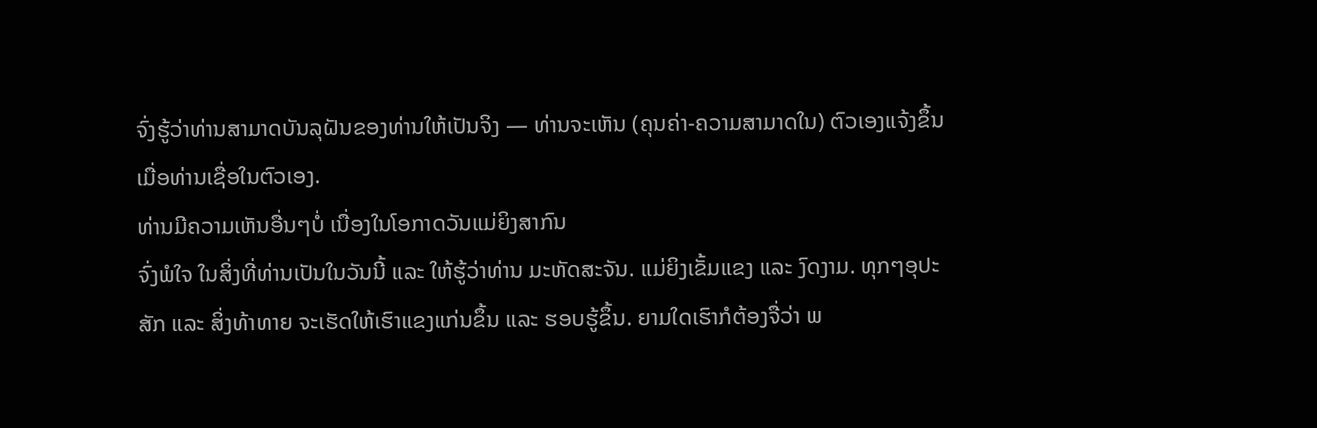ຈົ່ງຮູ້ວ່າທ່ານສາມາດບັນລຸຝັນຂອງທ່ານໃຫ້ເປັນຈິງ — ທ່ານຈະເຫັນ (ຄຸນຄ່າ-ຄວາມສາມາດໃນ) ຕົວເອງແຈ້ງຂຶ້ນ ເມື່ອທ່ານເຊື່ອໃນຕົວເອງ.
ທ່ານມີຄວາມເຫັນອື່ນໆບໍ່ ເນື່ອງໃນໂອກາດວັນແມ່ຍິງສາກົນ
ຈົ່ງພໍໃຈ ໃນສິ່ງທີ່ທ່ານເປັນໃນວັນນີ້ ແລະ ໃຫ້ຮູ້ວ່າທ່ານ ມະຫັດສະຈັນ. ແມ່ຍິງເຂັ້ມແຂງ ແລະ ງົດງາມ. ທຸກໆອຸປະສັກ ແລະ ສິ່ງທ້າທາຍ ຈະເຮັດໃຫ້ເຮົາແຂງແກ່ນຂຶ້ນ ແລະ ຮອບຮູ້ຂຶ້ນ. ຍາມໃດເຮົາກໍຕ້ອງຈື່ວ່າ ພ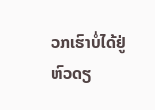ວກເຮົາບໍ່ໄດ້ຢູ່ຫົວດຽ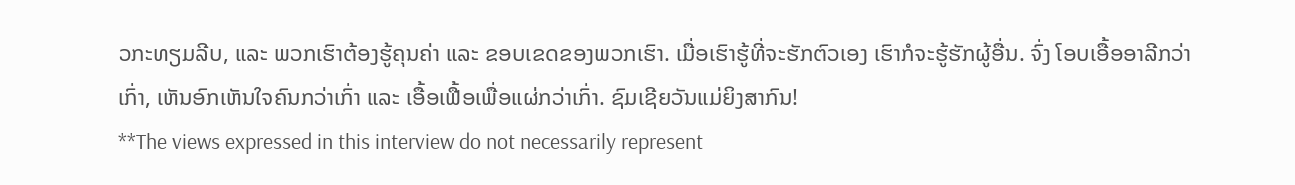ວກະທຽມລີບ, ແລະ ພວກເຮົາຕ້ອງຮູ້ຄຸນຄ່າ ແລະ ຂອບເຂດຂອງພວກເຮົາ. ເມື່ອເຮົາຮູ້ທີ່ຈະຮັກຕົວເອງ ເຮົາກໍຈະຮູ້ຮັກຜູ້ອື່ນ. ຈົ່ງ ໂອບເອື້ອອາລີກວ່າເກົ່າ, ເຫັນອົກເຫັນໃຈຄົນກວ່າເກົ່າ ແລະ ເອື້ອເຟື້ອເພື່ອແຜ່ກວ່າເກົ່າ. ຊົມເຊີຍວັນແມ່ຍິງສາກົນ!
**The views expressed in this interview do not necessarily represent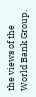the views of the World Bank Group.